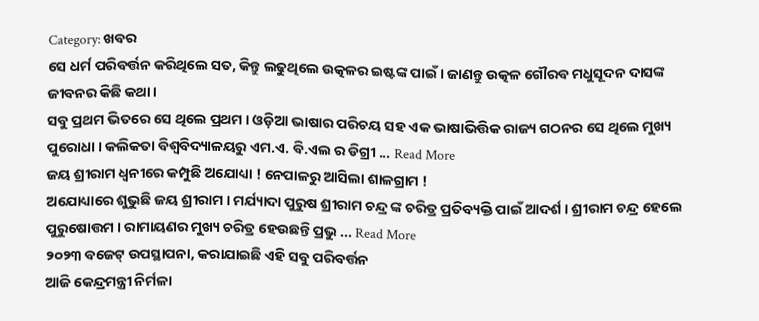Category: ଖବର
ସେ ଧର୍ମ ପରିବର୍ତ୍ତନ କରିଥିଲେ ସତ, କିନ୍ତୁ ଲଢୁଥିଲେ ଉତ୍କଳର ଇଷ୍ଟଙ୍କ ପାଇଁ । ଜାଣନ୍ତୁ ଉତ୍କଳ ଗୌରବ ମଧୁସୂଦନ ଦାସଙ୍କ ଜୀବନର କିଛି କଥା ।
ସବୁ ପ୍ରଥମ ଭିତରେ ସେ ଥିଲେ ପ୍ରଥମ । ଓଡ଼ିଆ ଭାଷାର ପରିଚୟ ସହ ଏକ ଭାଷାଭିତ୍ତିକ ରାଜ୍ୟ ଗଠନର ସେ ଥିଲେ ମୁଖ୍ୟ ପୁରୋଧା । କଲିକତା ବିଶ୍ୱବିଦ୍ୟାଳୟରୁ ଏମ.ଏ. ବି.ଏଲ ର ଡିଗ୍ରୀ ... Read More
ଜୟ ଶ୍ରୀରାମ ଧ୍ୱନୀରେ କମ୍ପୁଛି ଅଯୋଧ୍ୟା ! ନେପାଳରୁ ଆସିଲା ଶାଳଗ୍ରାମ !
ଅଯୋଧ୍ୟାରେ ଶୁଭୁଛି ଜୟ ଶ୍ରୀରାମ । ମର୍ଯ୍ୟାଦା ପୁରୁଷ ଶ୍ରୀରାମ ଚନ୍ଦ୍ର ଙ୍କ ଚରିତ୍ର ପ୍ରତିବ୍ୟକ୍ତି ପାଇଁ ଆଦର୍ଶ । ଶ୍ରୀରାମ ଚନ୍ଦ୍ର ହେଲେ ପୁରୁଷୋତ୍ତମ । ରାମାୟଣର ମୁଖ୍ୟ ଚରିତ୍ର ହେଉଛନ୍ତି ପ୍ରଭୁ ... Read More
୨୦୨୩ ବଜେଟ୍ ଉପସ୍ଥାପନା, କରାଯାଇଛି ଏହି ସବୁ ପରିବର୍ତ୍ତନ
ଆଜି କେନ୍ଦ୍ରମନ୍ତ୍ରୀ ନିର୍ମଳା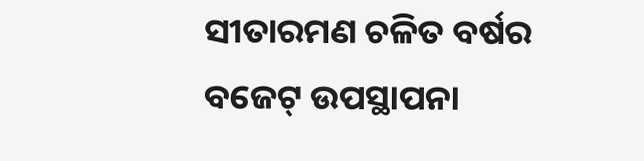ସୀତାରମଣ ଚଳିତ ବର୍ଷର ବଜେଟ୍ ଉପସ୍ଥାପନା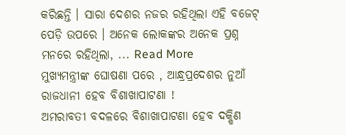କରିଛନ୍ତି । ସାରା ଦେଶର ନଜର ରହିଥିଲା ଏହି ବଜେଟ୍ ପେଡ଼ି ଉପରେ । ଅନେକ ଲୋକଙ୍କର ଅନେକ ପ୍ରଶ୍ନ ମନରେ ରହିଥିଲା, ... Read More
ମୁଖ୍ୟମନ୍ତ୍ରୀଙ୍କ ଘୋଷଣା ପରେ , ଆନ୍ଧ୍ରପ୍ରଦେଶର ନୁଆଁ ରାଜଧାନୀ ହେବ ବିଶାଖାପାଟଣା !
ଅମରାବତୀ ବଦଳରେ ବିଶାଖାପାଟଣା ହେବ ଦକ୍ଷିଣ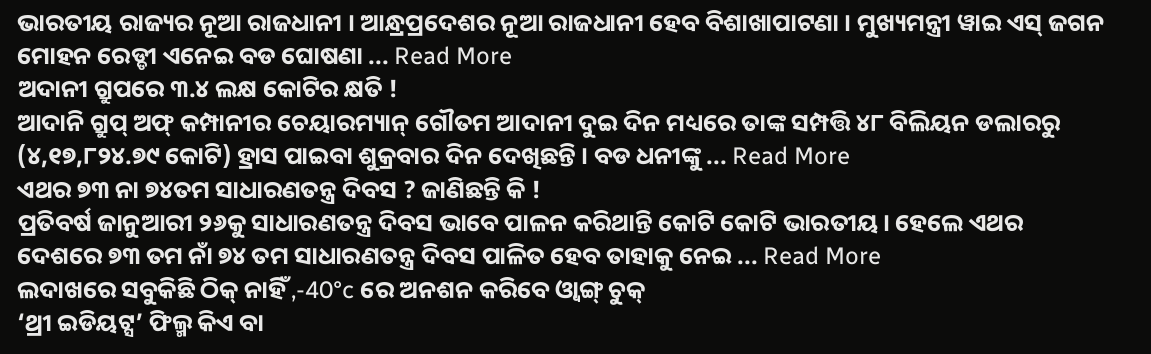ଭାରତୀୟ ରାଜ୍ୟର ନୂଆ ରାଜଧାନୀ । ଆନ୍ଧ୍ରପ୍ରଦେଶର ନୂଆ ରାଜଧାନୀ ହେବ ବିଶାଖାପାଟଣା । ମୁଖ୍ୟମନ୍ତ୍ରୀ ୱାଇ ଏସ୍ ଜଗନ ମୋହନ ରେଡ୍ଡୀ ଏନେଇ ବଡ ଘୋଷଣା ... Read More
ଅଦାନୀ ଗ୍ରୁପରେ ୩.୪ ଲକ୍ଷ କୋଟିର କ୍ଷତି !
ଆଦାନି ଗ୍ରୁପ୍ ଅଫ୍ କମ୍ପାନୀର ଚେୟାରମ୍ୟାନ୍ ଗୌତମ ଆଦାନୀ ଦୁଇ ଦିନ ମଧ୍ୟରେ ତାଙ୍କ ସମ୍ପତ୍ତି ୪୮ ବିଲିୟନ ଡଲାରରୁ (୪,୧୭,୮୨୪.୭୯ କୋଟି) ହ୍ରାସ ପାଇବା ଶୁକ୍ରବାର ଦିନ ଦେଖିଛନ୍ତି । ବଡ ଧନୀଙ୍କୁ ... Read More
ଏଥର ୭୩ ନା ୭୪ତମ ସାଧାରଣତନ୍ତ୍ର ଦିବସ ? ଜାଣିଛନ୍ତି କି !
ପ୍ରତିବର୍ଷ ଜାନୁଆରୀ ୨୬କୁ ସାଧାରଣତନ୍ତ୍ର ଦିବସ ଭାବେ ପାଳନ କରିଥାନ୍ତି କୋଟି କୋଟି ଭାରତୀୟ। ହେଲେ ଏଥର ଦେଶରେ ୭୩ ତମ ନାଁ ୭୪ ତମ ସାଧାରଣତନ୍ତ୍ର ଦିବସ ପାଳିତ ହେବ ତାହାକୁ ନେଇ ... Read More
ଲଦାଖରେ ସବୁକିଛି ଠିକ୍ ନାହିଁ ,-40°c ରେ ଅନଶନ କରିବେ ଓ୍ୱାଙ୍ଗ୍ ଚୁକ୍
‘ଥ୍ରୀ ଇଡିୟଟ୍ସ’ ଫିଲ୍ମ କିଏ ବା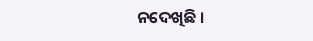ନଦେଖିଛି ।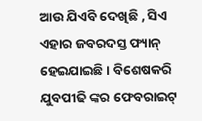ଆଉ ଯିଏବି ଦେଖିଛି , ସିଏ ଏହାର ଜବରଦସ୍ତ ଫ୍ୟାନ୍ ହେଇଯାଇଛି । ବିଶେଷକରି ଯୁବପୀଢି ଙ୍କର ଫେବରାଇଟ୍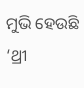ମୁଭି ହେଉଛି ‘ଥ୍ରୀ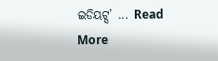ଇଡିୟଟ୍ସ’ ... Read More